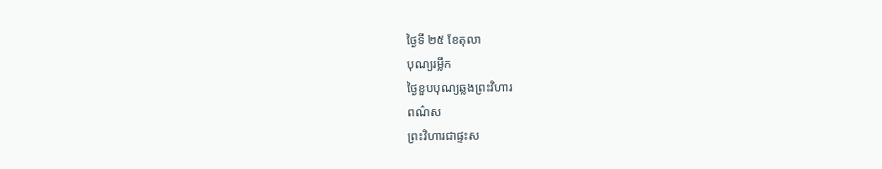ថ្ងៃទី ២៥ ខែតុលា
បុណ្យរម្លឹក
ថ្ងៃខួបបុណ្យឆ្លងព្រះវិហារ
ពណ៌ស
ព្រះវិហារជាផ្ទះស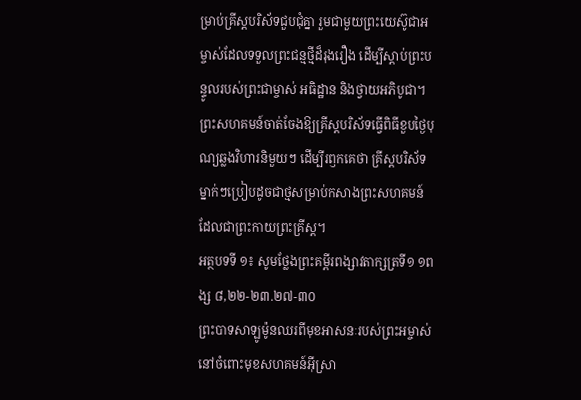ម្រាប់គ្រីស្តបរិស័ទជួបជុំគ្នា រួមជាមួយព្រះយេស៊ូជាអម្ចាស់ដែលទទួលព្រះជន្មថ្មីដ៏រុងរឿង ដើម្បីស្តាប់ព្រះបន្ទូលរបស់ព្រះជាម្ចាស់ អធិដ្ឋាន និងថ្វាយអភិបូជា។ ព្រះសហគមន៍ចាត់ចែងឱ្យគ្រីស្តបរិស័ទធ្វើពិធីខួបថ្ងៃបុណ្យឆ្លងវិហារនិមួយៗ ដើម្បីរឭកគេថា គ្រីស្តបរិស័ទម្នាក់ៗប្រៀបដូចជាថ្មសម្រាប់កសាងព្រះសហគមន៍ដែលជាព្រះកាយព្រះគ្រីស្ត។
អត្ថបទទី ១៖ សូមថ្លែងព្រះគម្ពីរពង្សាវតាក្សត្រទី១ ១ពង្ស ៨,២២-២៣.២៧-៣០
ព្រះបាទសាឡូម៉ូនឈរពីមុខអាសនៈរបស់ព្រះអម្ចាស់ នៅចំពោះមុខសហគមន៍អ៊ីស្រា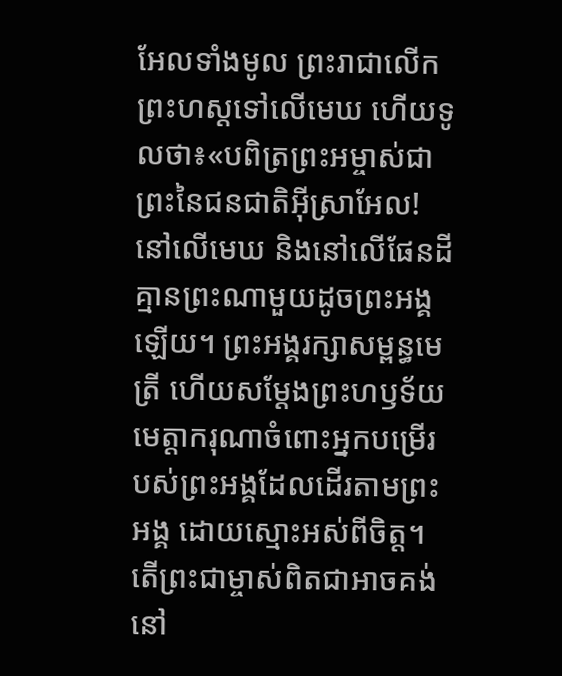អែលទាំងមូល ព្រះរាជាលើកព្រះហស្ដទៅលើមេឃ ហើយទូលថា៖«បពិត្រព្រះអម្ចាស់ជាព្រះនៃជនជាតិអ៊ីស្រាអែល! នៅលើមេឃ និងនៅលើផែនដី គ្មានព្រះណាមួយដូចព្រះអង្គឡើយ។ ព្រះអង្គរក្សាសម្ពន្ធមេត្រី ហើយសម្ដែងព្រះហឫទ័យមេត្តាករុណាចំពោះអ្នកបម្រើរបស់ព្រះអង្គដែលដើរតាមព្រះអង្គ ដោយស្មោះអស់ពីចិត្ត។ តើព្រះជាម្ចាស់ពិតជាអាចគង់នៅ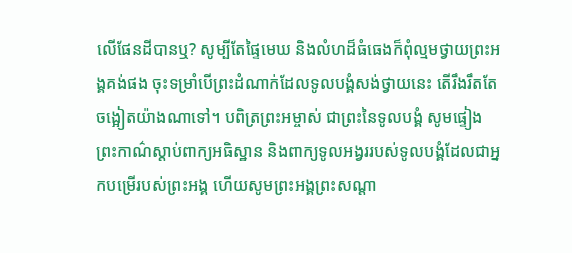លើផែនដីបានឬ? សូម្បីតែផ្ទៃមេឃ និងលំហដ៏ធំធេងក៏ពុំល្មមថ្វាយព្រះអង្គគង់ផង ចុះទម្រាំបើព្រះដំណាក់ដែលទូលបង្គំសង់ថ្វាយនេះ តើរឹងរឹតតែចង្អៀតយ៉ាងណាទៅ។ បពិត្រព្រះអម្ចាស់ ជាព្រះនៃទូលបង្គំ សូមផ្ទៀងព្រះកាណ៌ស្ដាប់ពាក្យអធិស្ឋាន និងពាក្យទូលអង្វររបស់ទូលបង្គំដែលជាអ្នកបម្រើរបស់ព្រះអង្គ ហើយសូមព្រះអង្គព្រះសណ្ដា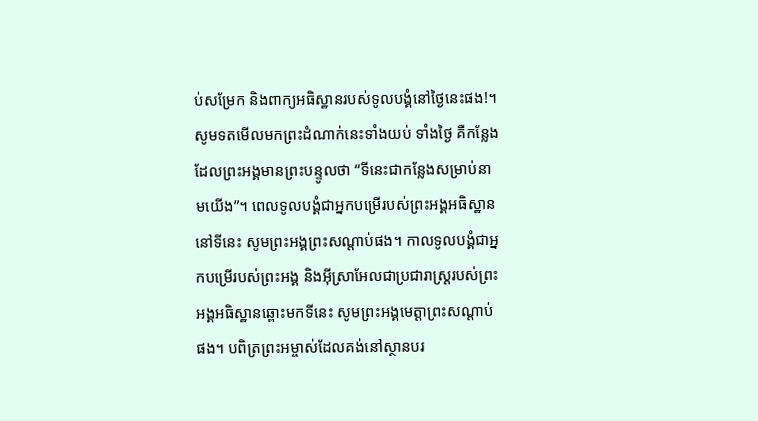ប់សម្រែក និងពាក្យអធិស្ឋានរបស់ទូលបង្គំនៅថ្ងៃនេះផង!។ សូមទតមើលមកព្រះដំណាក់នេះទាំងយប់ ទាំងថ្ងៃ គឺកន្លែងដែលព្រះអង្គមានព្រះបន្ទូលថា “ទីនេះជាកន្លែងសម្រាប់នាមយើង”។ ពេលទូលបង្គំជាអ្នកបម្រើរបស់ព្រះអង្គអធិស្ឋាននៅទីនេះ សូមព្រះអង្គព្រះសណ្ដាប់ផង។ កាលទូលបង្គំជាអ្នកបម្រើរបស់ព្រះអង្គ និងអ៊ីស្រាអែលជាប្រជារាស្ដ្ររបស់ព្រះអង្គអធិស្ឋានឆ្ពោះមកទីនេះ សូមព្រះអង្គមេត្តាព្រះសណ្ដាប់ផង។ បពិត្រព្រះអម្ចាស់ដែលគង់នៅស្ថានបរ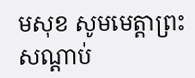មសុខ សូមមេត្តាព្រះសណ្ដាប់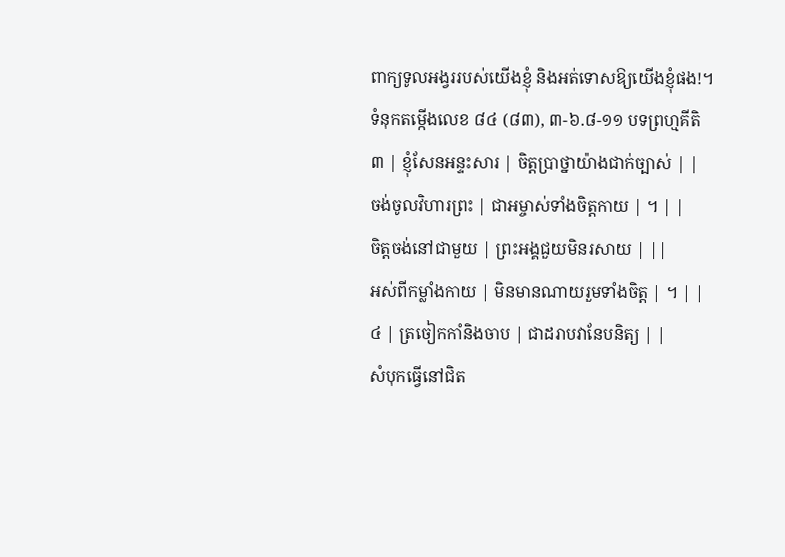ពាក្យទូលអង្វររបស់យើងខ្ញុំ និងអត់ទោសឱ្យយើងខ្ញុំផង!។
ទំនុកតម្កើងលេខ ៨៤ (៨៣), ៣-៦.៨-១១ បទព្រហ្មគីតិ
៣ | ខ្ញុំសែនអន្ទះសារ | ចិត្តប្រាថ្នាយ៉ាងជាក់ច្បាស់ | |
ចង់ចូលវិហារព្រះ | ជាអម្ចាស់ទាំងចិត្តកាយ | ។ | |
ចិត្តចង់នៅជាមួយ | ព្រះអង្គជួយមិនរសាយ | ||
អស់ពីកម្លាំងកាយ | មិនមានណាយរួមទាំងចិត្ត | ។ | |
៤ | ត្រចៀកកាំនិងចាប | ជាដរាបវានែបនិត្យ | |
សំបុកធ្វើនៅជិត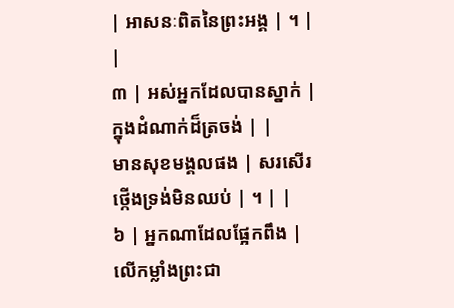| អាសនៈពិតនៃព្រះអង្គ | ។ | |
៣ | អស់អ្នកដែលបានស្នាក់ | ក្នុងដំណាក់ដ៏ត្រចង់ | |
មានសុខមង្គលផង | សរសើរថ្កើងទ្រង់មិនឈប់ | ។ | |
៦ | អ្នកណាដែលផ្អែកពឹង | លើកម្លាំងព្រះជា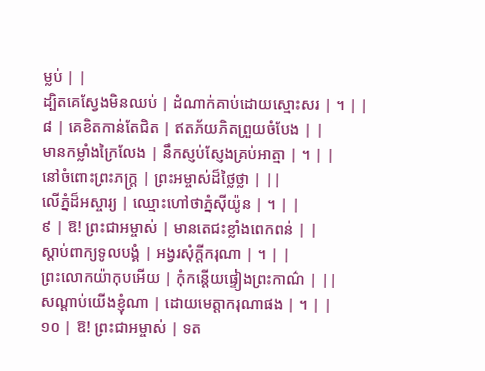ម្លប់ | |
ដ្បិតគេស្វែងមិនឈប់ | ដំណាក់គាប់ដោយស្មោះសរ | ។ | |
៨ | គេខិតកាន់តែជិត | ឥតភ័យភិតព្រួយចំបែង | |
មានកម្លាំងក្រៃលែង | នឹកស្ញប់ស្ញែងគ្រប់អាត្មា | ។ | |
នៅចំពោះព្រះភក្ត្រ | ព្រះអម្ចាស់ដ៏ថ្លៃថ្លា | ||
លើភ្នំដ៏អស្ចារ្យ | ឈ្មោះហៅថាភ្នំស៊ីយ៉ូន | ។ | |
៩ | ឱ! ព្រះជាអម្ចាស់ | មានតេជះខ្លាំងពេកពន់ | |
ស្តាប់ពាក្យទូលបង្គំ | អង្វរសុំក្តីករុណា | ។ | |
ព្រះលោកយ៉ាកុបអើយ | កុំកន្តើយផ្ទៀងព្រះកាណ៌ | ||
សណ្តាប់យើងខ្ញុំណា | ដោយមេត្តាករុណាផង | ។ | |
១០ | ឱ! ព្រះជាអម្ចាស់ | ទត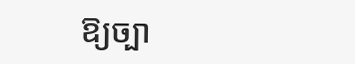ឱ្យច្បា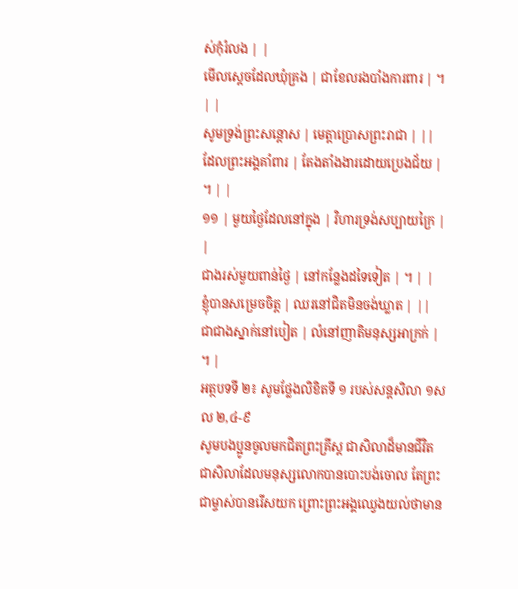ស់កុំរំលង | |
មើលស្តេចដែលឃុំគ្រង | ជាខែលរងបាំងការពារ | ។ | |
សូមទ្រង់ព្រះសន្តោស | មេត្តាប្រោសព្រះរាជា | ||
ដែលព្រះអង្គគាំពារ | តែងតាំងងារដោយប្រេងជ័យ | ។ | |
១១ | មួយថ្ងៃដែលនៅក្នុង | វិហារទ្រង់សប្បាយក្រៃ | |
ជាងរស់មួយពាន់ថ្ងៃ | នៅកន្លែងដទៃទៀត | ។ | |
ខ្ញុំបានសម្រេចចិត្ត | ឈរនៅជិតមិនចង់ឃ្លាត | ||
ជាជាងស្នាក់នៅបៀត | លំនៅញាតិមនុស្សអាក្រក់ | ។ |
អត្ថបទទី ២៖ សូមថ្លែងលិខិតទី ១ របស់សន្ដសិលា ១សល ២,៤-៩
សូមបងប្អូនចូលមកជិតព្រះគ្រីស្ត ជាសិលាដ៏មានជីវិត ជាសិលាដែលមនុស្សលោកបានបោះបង់ចោល តែព្រះជាម្ចាស់បានរើសយក ព្រោះព្រះអង្គឈ្វេងយល់ថាមាន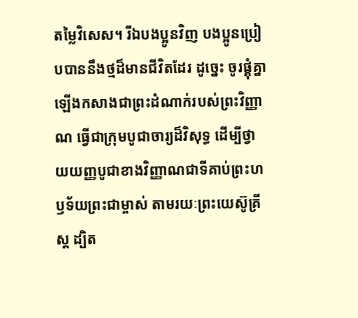តម្លៃវិសេស។ រីឯបងប្អូនវិញ បងប្អូនប្រៀបបាននឹងថ្មដ៏មានជីវិតដែរ ដូច្នេះ ចូរផ្គុំគ្នាឡើងកសាងជាព្រះដំណាក់របស់ព្រះវិញ្ញាណ ធ្វើជាក្រុមបូជាចារ្យដ៏វិសុទ្ធ ដើម្បីថ្វាយយញ្ញបូជាខាងវិញ្ញាណជាទីគាប់ព្រះហឫទ័យព្រះជាម្ចាស់ តាមរយៈព្រះយេស៊ូគ្រីស្ត ដ្បិត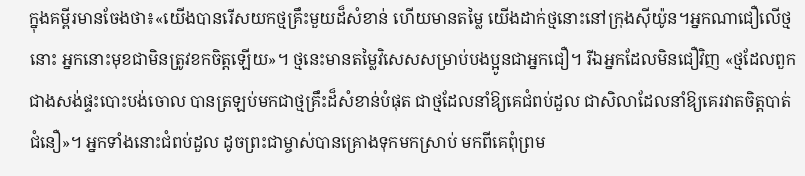ក្នុងគម្ពីរមានចែងថា៖«យើងបានរើសយកថ្មគ្រឹះមួយដ៏សំខាន់ ហើយមានតម្លៃ យើងដាក់ថ្មនោះនៅក្រុងស៊ីយ៉ូន។អ្នកណាជឿលើថ្មនោះ អ្នកនោះមុខជាមិនត្រូវខកចិត្តឡើយ»។ ថ្មនេះមានតម្លៃវិសេសសម្រាប់បងប្អូនជាអ្នកជឿ។ រីឯអ្នកដែលមិនជឿវិញ «ថ្មដែលពួកជាងសង់ផ្ទះបោះបង់ចោល បានត្រឡប់មកជាថ្មគ្រឹះដ៏សំខាន់បំផុត ជាថ្មដែលនាំឱ្យគេជំពប់ដួល ជាសិលាដែលនាំឱ្យគេរវាតចិត្តបាត់ជំនឿ»។ អ្នកទាំងនោះជំពប់ដួល ដូចព្រះជាម្ចាស់បានគ្រោងទុកមកស្រាប់ មកពីគេពុំព្រម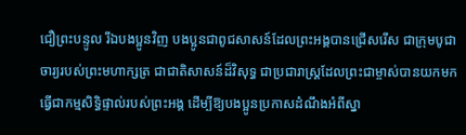ជឿព្រះបន្ទូល រីឯបងប្អូនវិញ បងប្អូនជាពូជសាសន៍ដែលព្រះអង្គបានជ្រើសរើស ជាក្រុមបូជាចារ្យរបស់ព្រះមហាក្សត្រ ជាជាតិសាសន៍ដ៏វិសុទ្ធ ជាប្រជារាស្ដ្រដែលព្រះជាម្ចាស់បានយកមកធ្វើជាកម្មសិទ្ធិផ្ទាល់របស់ព្រះអង្គ ដើម្បីឱ្យបងប្អូនប្រកាសដំណឹងអំពីស្នា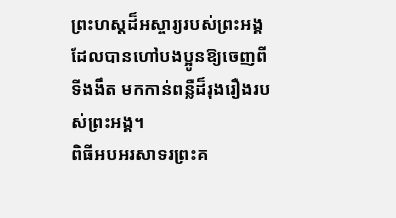ព្រះហស្ដដ៏អស្ចារ្យរបស់ព្រះអង្គ ដែលបានហៅបងប្អូនឱ្យចេញពីទីងងឹត មកកាន់ពន្លឺដ៏រុងរឿងរបស់ព្រះអង្គ។
ពិធីអបអរសាទរព្រះគ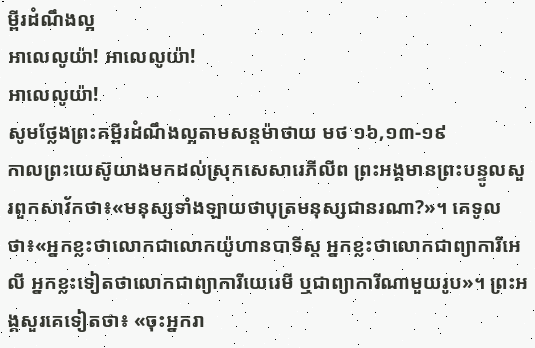ម្ពីរដំណឹងល្អ
អាលេលូយ៉ា! អាលេលូយ៉ា!
អាលេលូយ៉ា!
សូមថ្លែងព្រះគម្ពីរដំណឹងល្អតាមសន្តម៉ាថាយ មថ ១៦,១៣-១៩
កាលព្រះយេស៊ូយាងមកដល់ស្រុកសេសារេភីលីព ព្រះអង្គមានព្រះបន្ទូលសួរពួកសាវ័កថា៖«មនុស្សទាំងឡាយថាបុត្រមនុស្សជានរណា?»។ គេទូលថា៖«អ្នកខ្លះថាលោកជាលោកយ៉ូហានបាទីស្ដ អ្នកខ្លះថាលោកជាព្យាការីអេលី អ្នកខ្លះទៀតថាលោកជាព្យាការីយេរេមី ឬជាព្យាការីណាមួយរូប»។ ព្រះអង្គសួរគេទៀតថា៖ «ចុះអ្នករា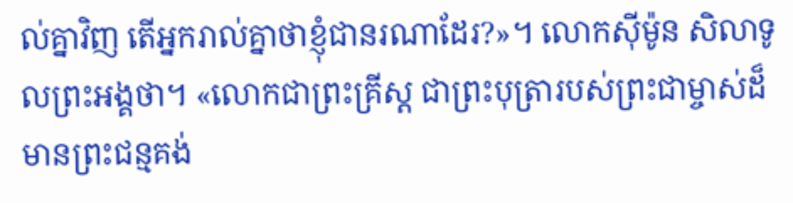ល់គ្នាវិញ តើអ្នករាល់គ្នាថាខ្ញុំជានរណាដែរ?»។ លោកស៊ីម៉ូន សិលាទូលព្រះអង្គថា។ «លោកជាព្រះគ្រីស្ដ ជាព្រះបុត្រារបស់ព្រះជាម្ចាស់ដ៏មានព្រះជន្មគង់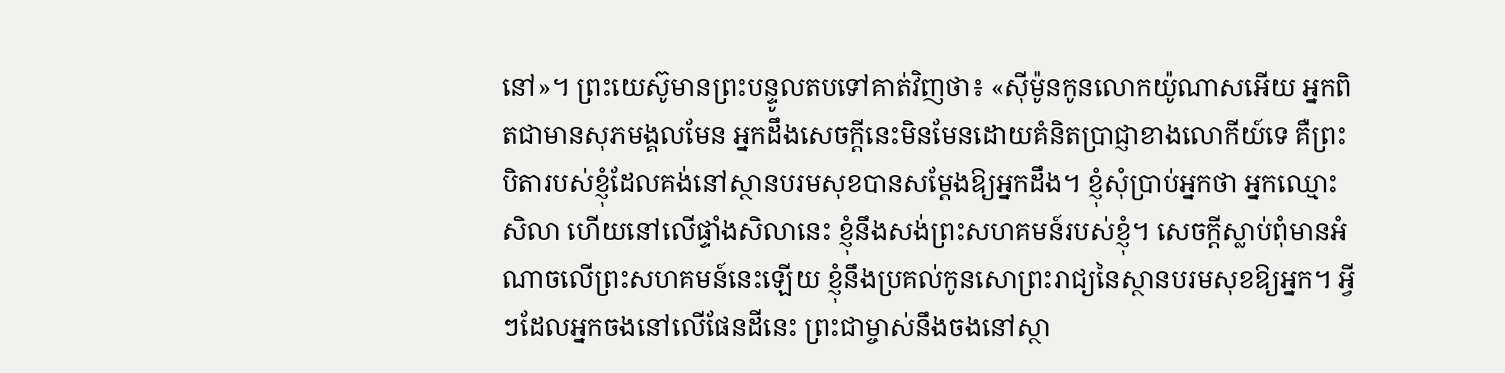នៅ»។ ព្រះយេស៊ូមានព្រះបន្ទូលតបទៅគាត់វិញថា៖ «ស៊ីម៉ូនកូនលោកយ៉ូណាសអើយ អ្នកពិតជាមានសុភមង្គលមែន អ្នកដឹងសេចក្ដីនេះមិនមែនដោយគំនិតប្រាជ្ញាខាងលោកីយ៍ទេ គឺព្រះបិតារបស់ខ្ញុំដែលគង់នៅស្ថានបរមសុខបានសម្ដែងឱ្យអ្នកដឹង។ ខ្ញុំសុំប្រាប់អ្នកថា អ្នកឈ្មោះសិលា ហើយនៅលើផ្ទាំងសិលានេះ ខ្ញុំនឹងសង់ព្រះសហគមន៍របស់ខ្ញុំ។ សេចក្ដីស្លាប់ពុំមានអំណាចលើព្រះសហគមន៍នេះឡើយ ខ្ញុំនឹងប្រគល់កូនសោព្រះរាជ្យនៃស្ថានបរមសុខឱ្យអ្នក។ អ្វីៗដែលអ្នកចងនៅលើផែនដីនេះ ព្រះជាម្ចាស់នឹងចងនៅស្ថា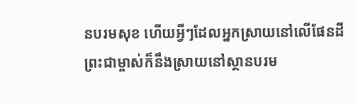នបរមសុខ ហើយអ្វីៗដែលអ្នកស្រាយនៅលើផែនដី ព្រះជាម្ចាស់ក៏នឹងស្រាយនៅស្ថានបរម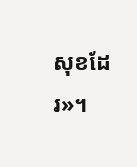សុខដែរ»។